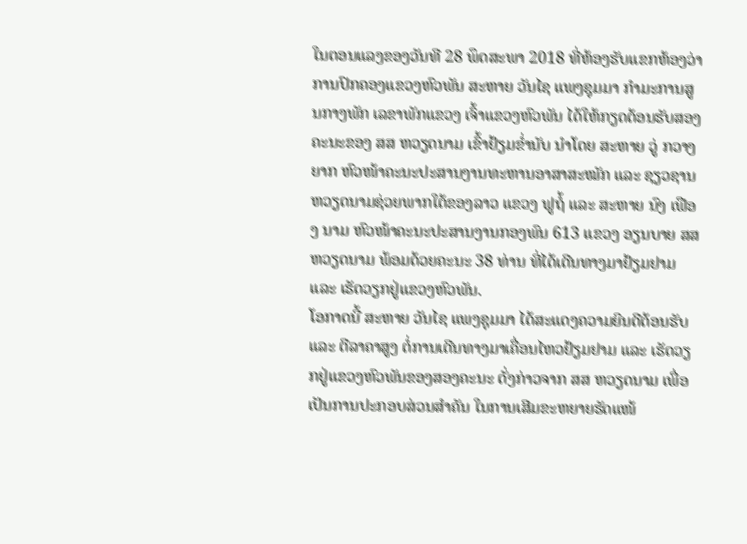ໃນຕອນແລງຂອງວັນທີ 28 ພຶດສະພາ 2018 ທີ່ຫ້ອງຮັບແຂກຫ້ອງວ່າການປົກຄອງແຂວງຫົວພັນ ສະຫາຍ ວັນໄຊ ແພງຊຸມມາ ກຳມະການສູນກາງພັກ ເລຂາພັກແຂວງ ເຈົ້າແຂວງຫົວພັນ ໄດ້ໃຫ້ກຽດຕ້ອນຮັບສອງຄະນະຂອງ ສສ ຫວຽດນາມ ເຂົ້າຢ້ຽມຂໍ່ານັບ ນຳໂດຍ ສະຫາຍ ວູ່ ກວາງ ຍາກ ຫົວໜ້າຄະນະປະສານງານທະຫານອາສາສະໝັກ ແລະ ຊຽວຊານ ຫວຽດນາມຊ່ວຍພາກໃຕ້ຂອງລາວ ແຂວງ ຟູຖໍ້ ແລະ ສະຫາຍ ນົງ ເຟືອງ ນາມ ຫົວໜ້າຄະນະປະສານງານກອງພົນ 613 ແຂວງ ອຽນບາຍ ສສ ຫວຽດນາມ ພ້ອມດ້ວຍຄະນະ 38 ທ່ານ ທີ່ໄດ້ເດີນທາງມາຢ້ຽມຢາມ ແລະ ເຮັດວຽກຢູ່ແຂວງຫົວພັນ.
ໂອກາດນີ້ ສະຫາຍ ວັນໄຊ ແພງຊຸມມາ ໄດ້ສະແດງຄວາມຍິນດີຕ້ອນຮັບ ແລະ ຕີລາຄາສູງ ຕໍ່ການເດີນທາງມາເຄື່ອນໄຫວຢ້ຽມຢາມ ແລະ ເຮັດວຽກຢູ່ແຂວງຫົວພັນຂອງສອງຄະນະ ດັ່ງກ່າວຈາກ ສສ ຫວຽດນາມ ເພື່ອເປັນການປະກອບສ່ວນສໍາຄັນ ໃນການເສີມຂະຫຍາຍຮັດແໜ້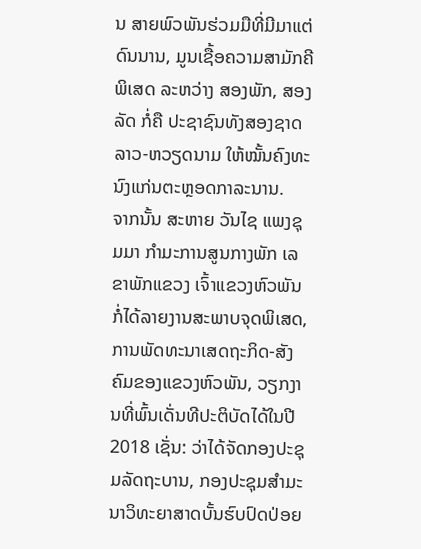ນ ສາຍພົວພັນຮ່ວມມືທີ່ມີມາແຕ່ດົນນານ, ມູນເຊື້ອຄວາມສາມັກຄີພິເສດ ລະຫວ່າງ ສອງພັກ, ສອງລັດ ກໍ່ຄື ປະຊາຊົນທັງສອງຊາດ ລາວ-ຫວຽດນາມ ໃຫ້ໝັ້ນຄົງທະນົງແກ່ນຕະຫຼອດກາລະນານ.
ຈາກນັ້ນ ສະຫາຍ ວັນໄຊ ແພງຊຸມມາ ກຳມະການສູນກາງພັກ ເລຂາພັກແຂວງ ເຈົ້າແຂວງຫົວພັນກໍ່ໄດ້ລາຍງານສະພາບຈຸດພິເສດ, ການພັດທະນາເສດຖະກິດ-ສັງຄົມຂອງແຂວງຫົວພັນ, ວຽກງານທີ່ພົ້ນເດັ່ນທີປະຕິບັດໄດ້ໃນປີ 2018 ເຊັ່ນ: ວ່າໄດ້ຈັດກອງປະຊຸມລັດຖະບານ, ກອງປະຊຸມສຳມະນາວິທະຍາສາດບັ້ນຮົບປົດປ່ອຍ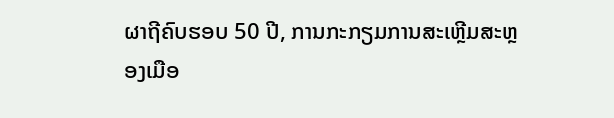ຜາຖີຄົບຮອບ 50 ປີ, ການກະກຽມການສະເຫຼີມສະຫຼອງເມືອ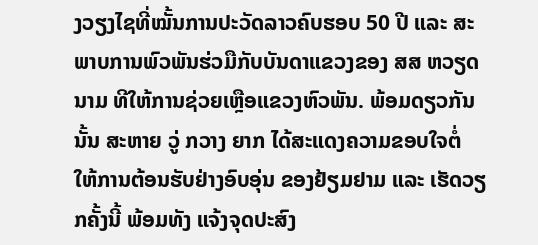ງວຽງໄຊທີ່ໝັ້ນການປະວັດລາວຄົບຮອບ 50 ປີ ແລະ ສະພາບການພົວພັນຮ່ວມືກັບບັນດາແຂວງຂອງ ສສ ຫວຽດນາມ ທີໃຫ້ການຊ່ວຍເຫຼືອແຂວງຫົວພັນ. ພ້ອມດຽວກັນນັ້ນ ສະຫາຍ ວູ່ ກວາງ ຍາກ ໄດ້ສະແດງຄວາມຂອບໃຈຕໍ່ ໃຫ້ການຕ້ອນຮັບຢ່າງອົບອຸ່ນ ຂອງຢ້ຽມຢາມ ແລະ ເຮັດວຽກຄັ້ງນີ້ ພ້ອມທັງ ແຈ້ງຈຸດປະສົງ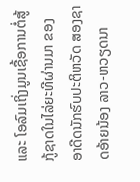ແລະ ໂອລົມເຖິ່ງມູນເຊື້ອການຕໍ່ສູ້ກູ້ຊາດໃນໄລ່ຍະທີຜ່ານມາ ຂອງອາດີດນັກຮົບປະຕິຫວັດ ສອງຊາດອ້າຍນ້ອງ ລາວ-ຫວຽດນາ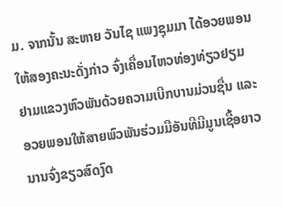ມ. ຈາກນັ້ນ ສະຫາຍ ວັນໄຊ ແພງຊຸມມາ ໄດ້ອວຍພອນໃຫ້ສອງຄະນະດັ່ງກ່າວ ຈົ່ງເຄື່ອນໄຫວທ່ອງທ່ຽວຢຽມຢາມແຂວງຫົວພັນດ້ວຍຄວາມເບີກບານມ່ວນຊື່ນ ແລະ ອວຍພອນໃຫ້ສາຍພົວພັນຮ່ວມມືອັນທີມີມູນເຊື້ອຍາວນານຈົ່ງຂຽວສົດງົດ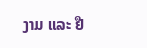ງາມ ແລະ ຢື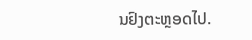ນຢົງຕະຫຼອດໄປ.